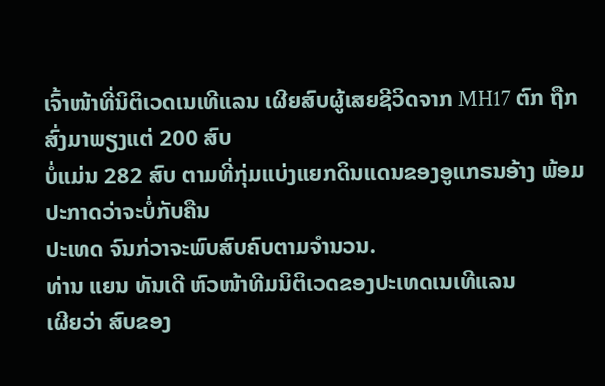ເຈົ້າໜ້າທີ່ນິຕິເວດເນເທີແລນ ເຜີຍສົບຜູ້ເສຍຊີວິດຈາກ MH17 ຕົກ ຖືກສົ່ງມາພຽງແຕ່ 200 ສົບ
ບໍ່ແມ່ນ 282 ສົບ ຕາມທີ່ກຸ່ມແບ່ງແຍກດິນແດນຂອງອູແກຣນອ້າງ ພ້ອມປະກາດວ່າຈະບໍ່ກັບຄືນ
ປະເທດ ຈົນກ່ວາຈະພົບສົບຄົບຕາມຈຳນວນ.
ທ່ານ ແຍນ ທັນເດີ ຫົວໜ້າທີມນິຕິເວດຂອງປະເທດເນເທີແລນ
ເຜີຍວ່າ ສົບຂອງ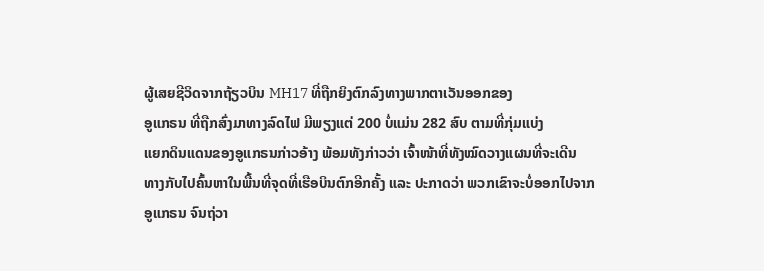ຜູ້ເສຍຊີວິດຈາກຖ້ຽວບິນ MH17 ທີ່ຖືກຍິງຕົກລົງທາງພາກຕາເວັນອອກຂອງ
ອູແກຣນ ທີ່ຖືກສົ່ງມາທາງລົດໄຟ ມີພຽງແຕ່ 200 ບໍ່ແມ່ນ 282 ສົບ ຕາມທີ່ກຸ່ມແບ່ງ
ແຍກດິນແດນຂອງອູແກຣນກ່າວອ້າງ ພ້ອມທັງກ່າວວ່າ ເຈົ້າໜ້າທີ່ທັງໝົດວາງແຜນທີ່ຈະເດີນ
ທາງກັບໄປຄົ້ນຫາໃນພື້ນທີ່ຈຸດທີ່ເຮືອບິນຕົກອີກຄັ້ງ ແລະ ປະກາດວ່າ ພວກເຂົາຈະບໍ່ອອກໄປຈາກ
ອູແກຣນ ຈົນຖ່ວາ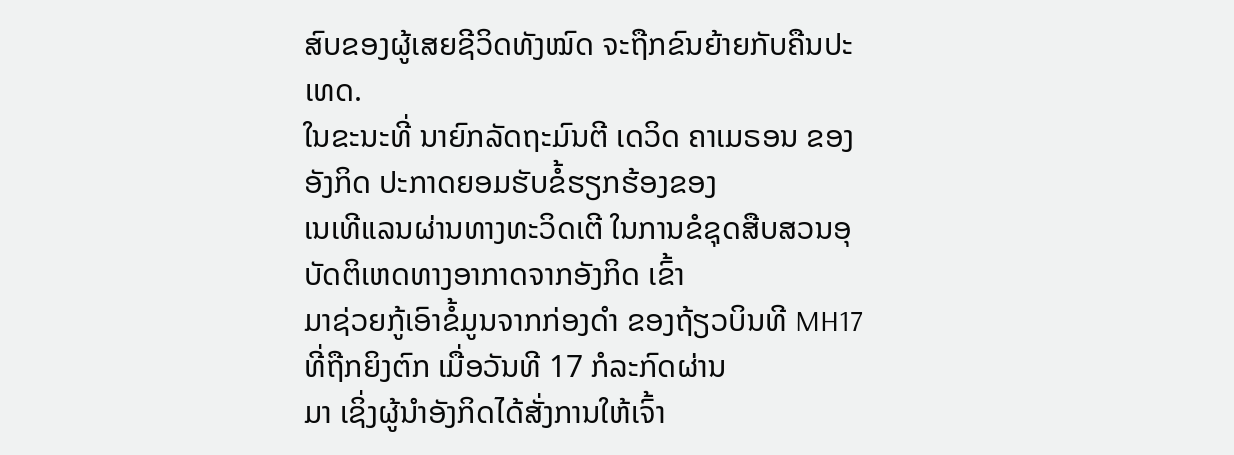ສົບຂອງຜູ້ເສຍຊີວິດທັງໝົດ ຈະຖືກຂົນຍ້າຍກັບຄືນປະເທດ.
ໃນຂະນະທີ່ ນາຍົກລັດຖະມົນຕີ ເດວິດ ຄາເມຣອນ ຂອງອັງກິດ ປະກາດຍອມຮັບຂໍ້ຮຽກຮ້ອງຂອງ
ເນເທີແລນຜ່ານທາງທະວິດເຕີ ໃນການຂໍຊຸດສືບສວນອຸບັດຕິເຫດທາງອາກາດຈາກອັງກິດ ເຂົ້າ
ມາຊ່ວຍກູ້ເອົາຂໍ້ມູນຈາກກ່ອງດຳ ຂອງຖ້ຽວບິນທີ MH17 ທີ່ຖືກຍິງຕົກ ເມື່ອວັນທີ 17 ກໍລະກົດຜ່ານ
ມາ ເຊິ່ງຜູ້ນຳອັງກິດໄດ້ສັ່ງການໃຫ້ເຈົ້າ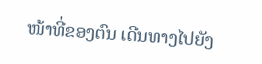ໜ້າທີ່ຂອງຕົນ ເດີນທາງໄປຍັງ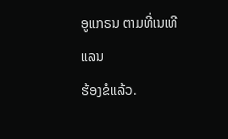ອູແກຣນ ຕາມທີ່ເນເທີແລນ
ຮ້ອງຂໍແລ້ວ.